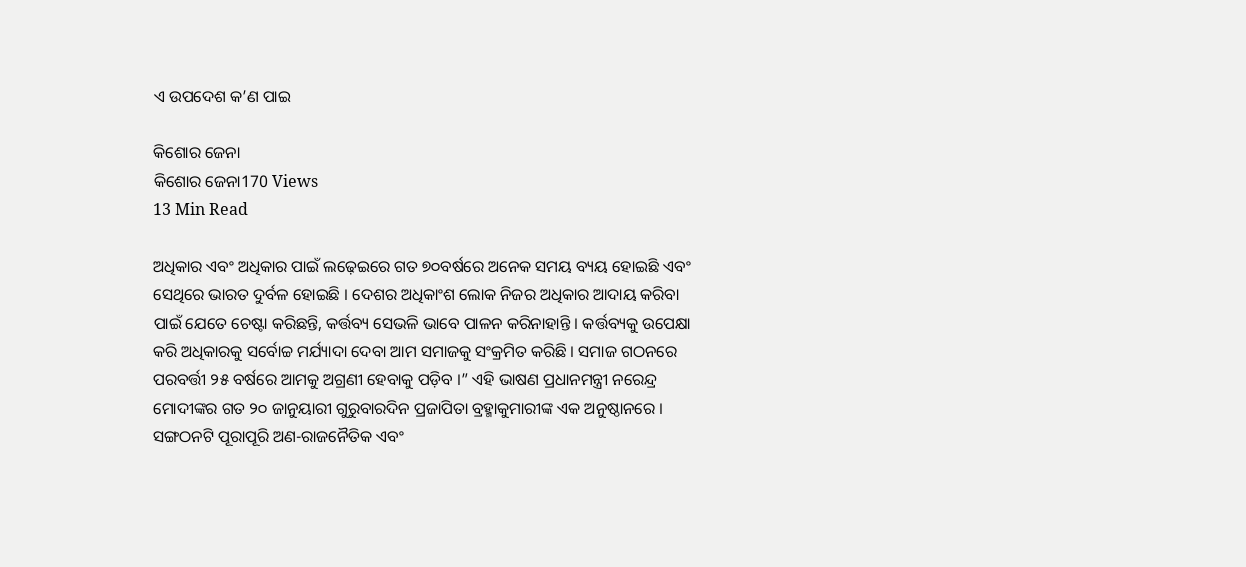ଏ ଉପଦେଶ କ’ଣ ପାଇ

କିଶୋର ଜେନା
କିଶୋର ଜେନା170 Views
13 Min Read

ଅଧିକାର ଏବଂ ଅଧିକାର ପାଇଁ ଲଢ଼େଇରେ ଗତ ୭୦ବର୍ଷରେ ଅନେକ ସମୟ ବ୍ୟୟ ହୋଇଛି ଏବଂ ସେଥିରେ ଭାରତ ଦୁର୍ବଳ ହୋଇଛି । ଦେଶର ଅଧିକାଂଶ ଲୋକ ନିଜର ଅଧିକାର ଆଦାୟ କରିବା ପାଇଁ ଯେତେ ଚେଷ୍ଟା କରିଛନ୍ତି, କର୍ତ୍ତବ୍ୟ ସେଭଳି ଭାବେ ପାଳନ କରିନାହାନ୍ତି । କର୍ତ୍ତବ୍ୟକୁ ଉପେକ୍ଷା କରି ଅଧିକାରକୁ ସର୍ବୋଚ୍ଚ ମର୍ଯ୍ୟାଦା ଦେବା ଆମ ସମାଜକୁ ସଂକ୍ରମିତ କରିଛି । ସମାଜ ଗଠନରେ ପରବର୍ତ୍ତୀ ୨୫ ବର୍ଷରେ ଆମକୁ ଅଗ୍ରଣୀ ହେବାକୁ ପଡ଼ିବ ।” ଏହି ଭାଷଣ ପ୍ରଧାନମନ୍ତ୍ରୀ ନରେନ୍ଦ୍ର ମୋଦୀଙ୍କର ଗତ ୨୦ ଜାନୁୟାରୀ ଗୁରୁବାରଦିନ ପ୍ରଜାପିତା ବ୍ରହ୍ମାକୁମାରୀଙ୍କ ଏକ ଅନୁଷ୍ଠାନରେ । ସଙ୍ଗଠନଟି ପୂରାପୂରି ଅଣ-ରାଜନୈତିକ ଏବଂ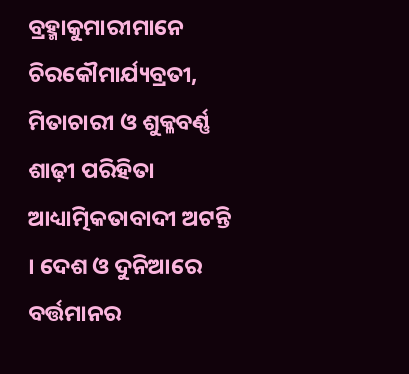ବ୍ରହ୍ମାକୁମାରୀମାନେ ଚିରକୌମାର୍ଯ୍ୟବ୍ରତୀ, ମିତାଚାରୀ ଓ ଶୁକ୍ଳବର୍ଣ୍ଣ ଶାଢ଼ୀ ପରିହିତା ଆଧ୍ୟାତ୍ମିକତାବାଦୀ ଅଟନ୍ତି । ଦେଶ ଓ ଦୁନିଆରେ ବର୍ତ୍ତମାନର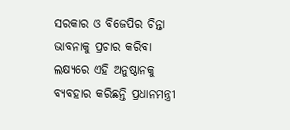ସରକାର ଓ ବିଜେପିର ଚିନ୍ତା ଭାବନାକୁ ପ୍ରଚାର କରିବା ଲକ୍ଷ୍ୟରେ ଏହି ଅନୁଷ୍ଠାନକୁ ବ୍ୟବହାର କରିଛନ୍ତି ପ୍ରଧାନମନ୍ତ୍ରୀ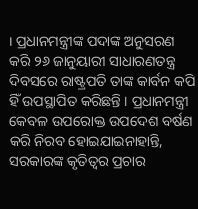। ପ୍ରଧାନମନ୍ତ୍ରୀଙ୍କ ପଦାଙ୍କ ଅନୁସରଣ କରି ୨୬ ଜାନୁୟାରୀ ସାଧାରଣତନ୍ତ୍ର ଦିବସରେ ରାଷ୍ଟ୍ରପତି ତାଙ୍କ କାର୍ବନ କପି ହିଁ ଉପସ୍ଥାପିତ କରିଛନ୍ତି । ପ୍ରଧାନମନ୍ତ୍ରୀ କେବଳ ଉପରୋକ୍ତ ଉପଦେଶ ବର୍ଷଣ କରି ନିରବ ହୋଇଯାଇନାହାନ୍ତି, ସରକାରଙ୍କ କୃତିତ୍ୱର ପ୍ରଚାର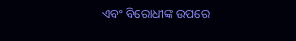ଏବଂ ବିରୋଧୀଙ୍କ ଉପରେ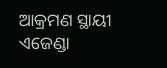ଆକ୍ରମଣ ସ୍ଥାୟୀ ଏଜେଣ୍ଡା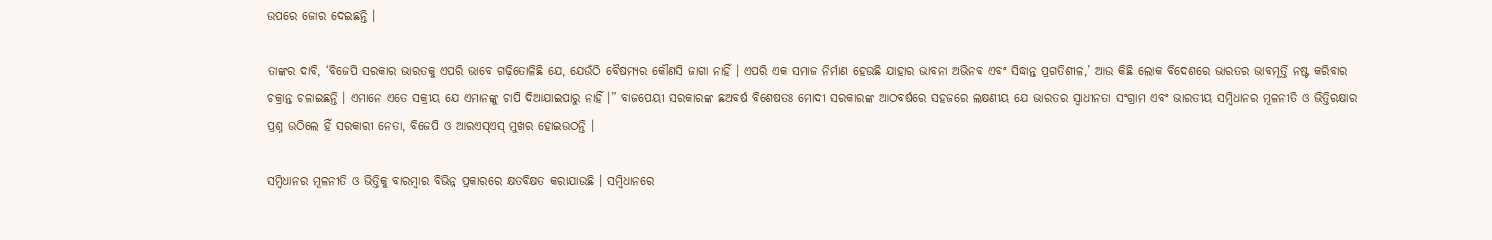ଉପରେ ଜୋର ଦେଇଛନ୍ତି ।

ତାଙ୍କର ଦାବି, ‘ବିଜେପି ସରକାର ଭାରତକୁ ଏପରି ଭାବେ ଗଢ଼ିତୋଳିଛି ଯେ, ଯେଉଁଠି ବୈଷମ୍ୟର କୌଣସି ଜାଗା ନାହିଁ । ଏପରି ଏକ ସମାଜ ନିର୍ମାଣ ହେଉଛି ଯାହାର ଭାବନା ଅଭିନବ ଏବଂ ସିଦ୍ଧାନ୍ତ ପ୍ରଗତିଶୀଳ,’ ଆଉ କିଛି ଲୋକ ବିଦେଶରେ ଭାରତର ଭାବମୂର୍ତ୍ତି ନଷ୍ଟ କରିବାର ଚକ୍ରାନ୍ତ ଚଳାଇଛନ୍ତି । ଏମାନେ ଏତେ ସକ୍ରୀୟ ଯେ ଏମାନଙ୍କୁ ଚାପି ଦିଆଯାଇପାରୁ ନାହିଁ ।” ବାଜପେୟୀ ସରକାରଙ୍କ ଛଅବର୍ଷ ବିଶେଷତଃ ମୋଦୀ ସରକାରଙ୍କ ଆଠବର୍ଷରେ ସହଜରେ ଲକ୍ଷଣୀୟ ଯେ ଭାରତର ସ୍ୱାଧୀନତା ସଂଗ୍ରାମ ଏବଂ ଭାରତୀୟ ସମ୍ବିଧାନର ମୂଳନୀତି ଓ ଭିତ୍ତିରକ୍ଷାର ପ୍ରଶ୍ନ ଉଠିଲେ ହିଁ ସରକାରୀ ନେତା, ବିଜେପି ଓ ଆରଏସ୍ଏସ୍ ମୁଖର ହୋଇଉଠନ୍ତି ।

ସମ୍ବିଧାନର ମୂଳନୀତି ଓ ଭିତ୍ତିକୁ ବାରମ୍ବାର ବିଭିନ୍ନ ପ୍ରକାରରେ କ୍ଷତବିକ୍ଷତ କରାଯାଉଛି । ସମ୍ବିଧାନରେ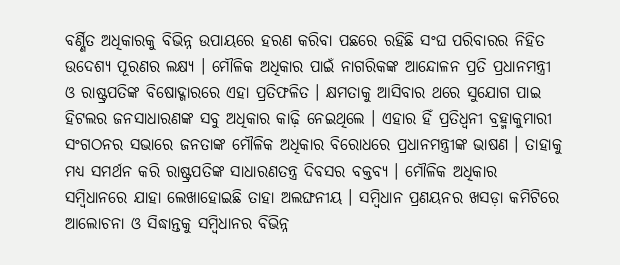ବର୍ଣ୍ଣିତ ଅଧିକାରକୁ ବିଭିନ୍ନ ଉପାୟରେ ହରଣ କରିବା ପଛରେ ରହିଛି ସଂଘ ପରିବାରର ନିହିତ ଉଦେଶ୍ୟ ପୂରଣର ଲକ୍ଷ୍ୟ । ମୌଳିକ ଅଧିକାର ପାଇଁ ନାଗରିକଙ୍କ ଆନ୍ଦୋଳନ ପ୍ରତି ପ୍ରଧାନମନ୍ତ୍ରୀ ଓ ରାଷ୍ଟ୍ରପତିଙ୍କ ବିଷୋଦ୍ଗାରରେ ଏହା ପ୍ରତିଫଳିତ । କ୍ଷମତାକୁ ଆସିବାର ଥରେ ସୁଯୋଗ ପାଇ ହିଟଲର ଜନସାଧାରଣଙ୍କ ସବୁ ଅଧିକାର କାଢ଼ି ନେଇଥିଲେ । ଏହାର ହିଁ ପ୍ରତିଧ୍ୱନୀ ବ୍ରହ୍ମାକୁମାରୀ ସଂଗଠନର ସଭାରେ ଜନତାଙ୍କ ମୌଳିକ ଅଧିକାର ବିରୋଧରେ ପ୍ରଧାନମନ୍ତ୍ରୀଙ୍କ ଭାଷଣ । ତାହାକୁ ମଧ୍ୟ ସମର୍ଥନ କରି ରାଷ୍ଟ୍ରପତିଙ୍କ ସାଧାରଣତନ୍ତ୍ର ଦିବସର ବକ୍ତବ୍ୟ । ମୌଳିକ ଅଧିକାର ସମ୍ବିଧାନରେ ଯାହା ଲେଖାହୋଇଛି ତାହା ଅଲଙ୍ଘନୀୟ । ସମ୍ବିଧାନ ପ୍ରଣୟନର ଖସଡ଼ା କମିଟିରେ ଆଲୋଚନା ଓ ସିଦ୍ଧାନ୍ତକୁ ସମ୍ବିଧାନର ବିଭିନ୍ନ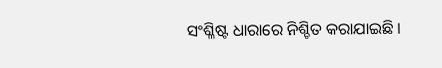ସଂଶ୍ଳିଷ୍ଟ ଧାରାରେ ନିଶ୍ଚିତ କରାଯାଇଛି ।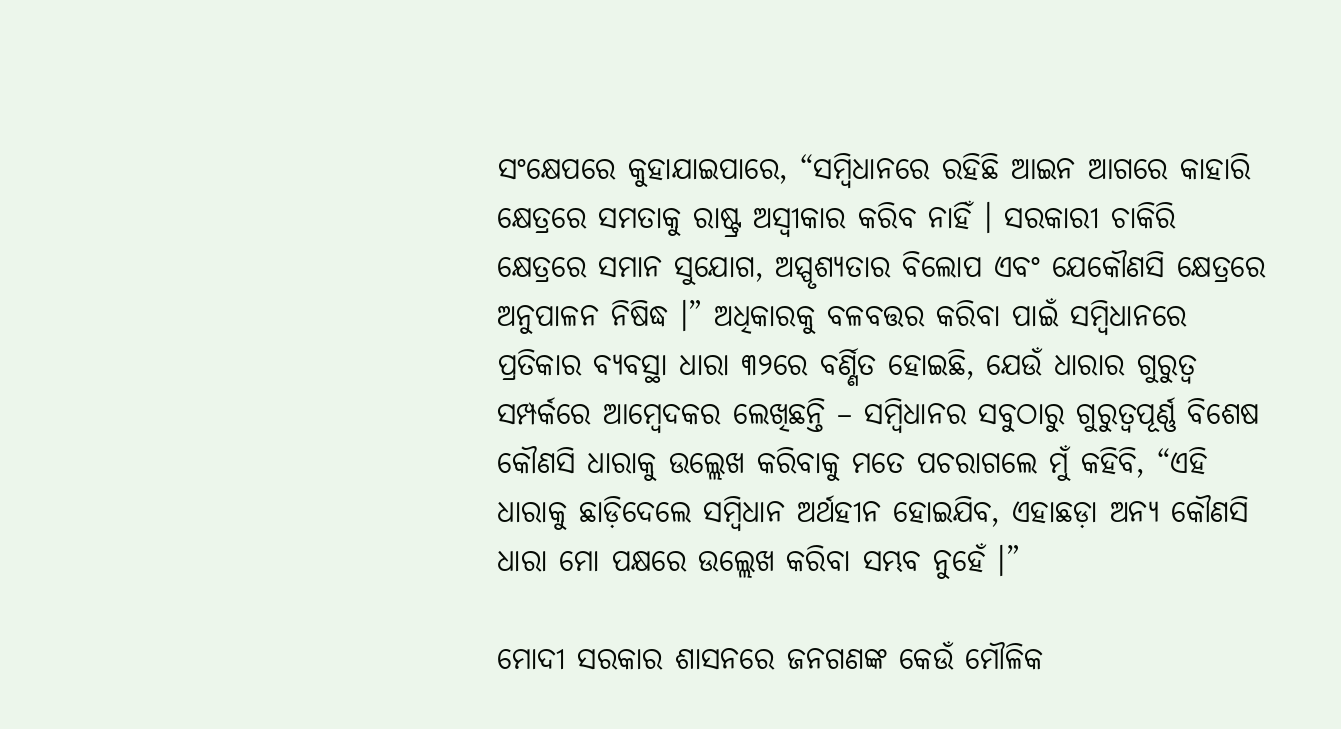ସଂକ୍ଷେପରେ କୁହାଯାଇପାରେ, “ସମ୍ବିଧାନରେ ରହିଛି ଆଇନ ଆଗରେ କାହାରି କ୍ଷେତ୍ରରେ ସମତାକୁ ରାଷ୍ଟ୍ର ଅସ୍ୱୀକାର କରିବ ନାହିଁ । ସରକାରୀ ଚାକିରି କ୍ଷେତ୍ରରେ ସମାନ ସୁଯୋଗ, ଅସ୍ପୃଶ୍ୟତାର ବିଲୋପ ଏବଂ ଯେକୌଣସି କ୍ଷେତ୍ରରେ ଅନୁପାଳନ ନିଷିଦ୍ଧ ।” ଅଧିକାରକୁ ବଳବତ୍ତର କରିବା ପାଇଁ ସମ୍ବିଧାନରେ ପ୍ରତିକାର ବ୍ୟବସ୍ଥା ଧାରା ୩୨ରେ ବର୍ଣ୍ଣିତ ହୋଇଛି, ଯେଉଁ ଧାରାର ଗୁରୁତ୍ୱ ସମ୍ପର୍କରେ ଆମ୍ବେଦକର ଲେଖିଛନ୍ତି – ସମ୍ବିଧାନର ସବୁଠାରୁ ଗୁରୁତ୍ୱପୂର୍ଣ୍ଣ ବିଶେଷ କୌଣସି ଧାରାକୁ ଉଲ୍ଲେଖ କରିବାକୁ ମତେ ପଚରାଗଲେ ମୁଁ କହିବି, “ଏହି ଧାରାକୁ ଛାଡ଼ିଦେଲେ ସମ୍ବିଧାନ ଅର୍ଥହୀନ ହୋଇଯିବ, ଏହାଛଡ଼ା ଅନ୍ୟ କୌଣସି ଧାରା ମୋ ପକ୍ଷରେ ଉଲ୍ଲେଖ କରିବା ସମ୍ଭବ ନୁହେଁ ।”

ମୋଦୀ ସରକାର ଶାସନରେ ଜନଗଣଙ୍କ କେଉଁ ମୌଳିକ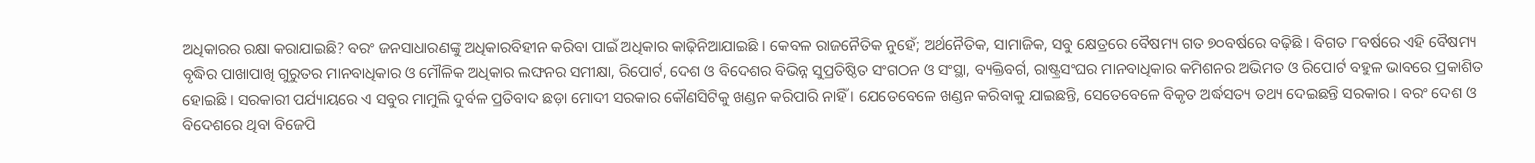ଅଧିକାରର ରକ୍ଷା କରାଯାଇଛି? ବରଂ ଜନସାଧାରଣଙ୍କୁ ଅଧିକାରବିହୀନ କରିବା ପାଇଁ ଅଧିକାର କାଢ଼ିନିଆଯାଇଛି । କେବଳ ରାଜନୈତିକ ନୁହେଁ; ଅର୍ଥନୈତିକ, ସାମାଜିକ, ସବୁ କ୍ଷେତ୍ରରେ ବୈଷମ୍ୟ ଗତ ୭୦ବର୍ଷରେ ବଢ଼ିଛି । ବିଗତ ୮ବର୍ଷରେ ଏହି ବୈଷମ୍ୟ ବୃଦ୍ଧିର ପାଖାପାଖି ଗୁରୁତର ମାନବାଧିକାର ଓ ମୌଳିକ ଅଧିକାର ଲଙ୍ଘନର ସମୀକ୍ଷା, ରିପୋର୍ଟ, ଦେଶ ଓ ବିଦେଶର ବିଭିନ୍ନ ସୁପ୍ରତିଷ୍ଠିତ ସଂଗଠନ ଓ ସଂସ୍ଥା, ବ୍ୟକ୍ତିବର୍ଗ, ରାଷ୍ଟ୍ରସଂଘର ମାନବାଧିକାର କମିଶନର ଅଭିମତ ଓ ରିପୋର୍ଟ ବହୁଳ ଭାବରେ ପ୍ରକାଶିତ ହୋଇଛି । ସରକାରୀ ପର୍ଯ୍ୟାୟରେ ଏ ସବୁର ମାମୁଲି ଦୁର୍ବଳ ପ୍ରତିବାଦ ଛଡ଼ା ମୋଦୀ ସରକାର କୌଣସିଟିକୁ ଖଣ୍ଡନ କରିପାରି ନାହିଁ । ଯେତେବେଳେ ଖଣ୍ଡନ କରିବାକୁ ଯାଇଛନ୍ତି, ସେତେବେଳେ ବିକୃତ ଅର୍ଦ୍ଧସତ୍ୟ ତଥ୍ୟ ଦେଇଛନ୍ତି ସରକାର । ବରଂ ଦେଶ ଓ ବିଦେଶରେ ଥିବା ବିଜେପି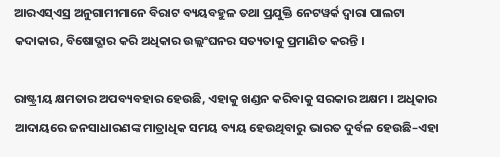ଆରଏସ୍ଏସ୍ର ଅନୁଗାମୀମାନେ ବିରାଟ ବ୍ୟୟବହୁଳ ତଥା ପ୍ରଯୁକ୍ତି ନେଟୱର୍କ ଦ୍ୱାରା ପାଲଟା କଦାକାର, ବିଷୋଦ୍ଗାର କରି ଅଧିକାର ଉଲ୍ଲଂଘନର ସତ୍ୟତାକୁ ପ୍ରମାଣିତ କରନ୍ତି ।

ରାଷ୍ଟ୍ରୀୟ କ୍ଷମତାର ଅପବ୍ୟବହାର ହେଉଛି, ଏହାକୁ ଖଣ୍ଡନ କରିବାକୁ ସରକାର ଅକ୍ଷମ । ଅଧିକାର ଆଦାୟରେ ଜନସାଧାରଣଙ୍କ ମାତ୍ରାଧିକ ସମୟ ବ୍ୟୟ ହେଉଥିବାରୁ ଭାରତ ଦୁର୍ବଳ ହେଉଛି–ଏହା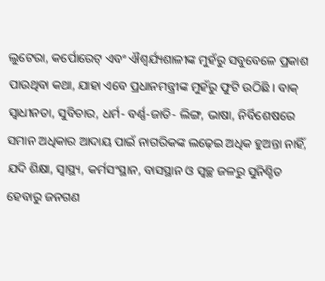ଲୁଟେରା, କର୍ପୋରେଟ୍ ଏବଂ ଐଶ୍ୱର୍ଯ୍ୟଶାଳୀଙ୍କ ମୁହଁରୁ ସବୁବେଳେ ପ୍ରକାଶ ପାଉଥିବା କଥା, ଯାହା ଏବେ ପ୍ରଧାନମନ୍ତ୍ରୀଙ୍କ ମୁହଁରୁ ଫୁଟି ଉଠିଛି । ବାକ୍ ସ୍ୱାଧୀନତା, ସୁବିଚାର, ଧର୍ମ- ବର୍ଣ୍ଣ-ଜାତି- ଲିଙ୍ଗ, ଭାଷା, ନିର୍ବିଶେଷରେ ସମାନ ଅଧିକାର ଆଦାୟ ପାଇଁ ନାଗରିକଙ୍କ ଲଢ଼େଇ ଅଧିକ ହୁଅନ୍ତା ନାହିଁ, ଯଦି ଶିକ୍ଷା, ସ୍ୱାସ୍ଥ୍ୟ, କର୍ମସଂସ୍ଥାନ, ବାସସ୍ଥାନ ଓ ସ୍ୱଚ୍ଛ ଜଳରୁ ସୁନିଶ୍ଚିତ ହେବାରୁ ଜନଗଣ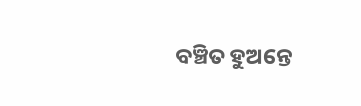ବଞ୍ଚିତ ହୁଅନ୍ତେ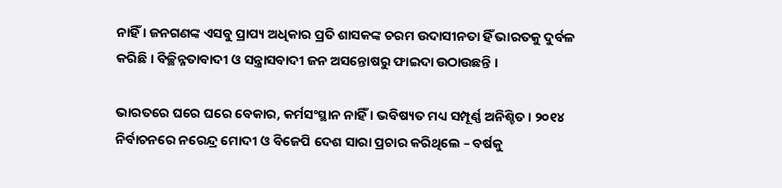ନାହିଁ । ଜନଗଣଙ୍କ ଏସବୁ ପ୍ରାପ୍ୟ ଅଧିକାର ପ୍ରତି ଶାସକଙ୍କ ଚରମ ଉଦାସୀନତା ହିଁ ଭାରତକୁ ଦୁର୍ବଳ କରିଛି । ବିଚ୍ଛିନ୍ନତାବାଦୀ ଓ ସନ୍ତ୍ରାସବାଦୀ ଜନ ଅସନ୍ତୋଷରୁ ଫାଇଦା ଉଠାଉଛନ୍ତି ।

ଭାରତରେ ଘରେ ଘରେ ବେକାର, କର୍ମସଂସ୍ଥାନ ନାହିଁ । ଭବିଷ୍ୟତ ମଧ୍ୟ ସମ୍ପୂର୍ଣ୍ଣ ଅନିଶ୍ଚିତ । ୨୦୧୪ ନିର୍ବାଚନରେ ନରେନ୍ଦ୍ର ମୋଦୀ ଓ ବିଜେପି ଦେଶ ସାରା ପ୍ରଚାର କରିଥିଲେ – ବର୍ଷକୁ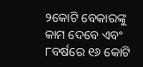୨କୋଟି ବେକାରଙ୍କୁ କାମ ଦେବେ ଏବଂ ୮ବର୍ଷରେ ୧୬ କୋଟି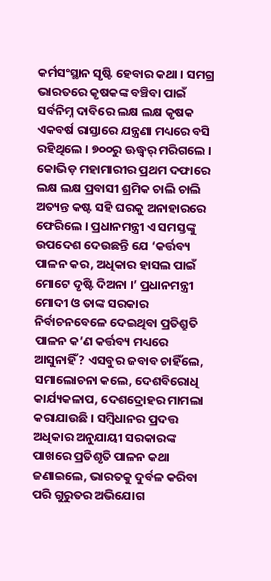କର୍ମସଂସ୍ଥାନ ସୃଷ୍ଟି ହେବାର କଥା । ସମଗ୍ର ଭାରତରେ କୃଷକଙ୍କ ବଞ୍ଚିବା ପାଇଁ ସର୍ବନିମ୍ନ ଦାବିରେ ଲକ୍ଷ ଲକ୍ଷ କୃଷକ ଏକବର୍ଷ ରାସ୍ତାରେ ଯନ୍ତ୍ରଣା ମଧ୍ୟରେ ବସି ରହିଥିଲେ । ୭୦୦ରୁ ଊଦ୍ଧ୍ୱର୍ ମରିଗଲେ । କୋଭିଡ଼ ମହାମାରୀର ପ୍ରଥମ ଦଫାରେ ଲକ୍ଷ ଲକ୍ଷ ପ୍ରବାସୀ ଶ୍ରମିକ ଚାଲି ଚାଲି ଅତ୍ୟନ୍ତ କଷ୍ଟ ସହି ଘରକୁ ଅନାହାରରେ ଫେରିଲେ । ପ୍ରଧାନମନ୍ତ୍ରୀ ଏ ସମସ୍ତଙ୍କୁ ଉପଦେଶ ଦେଉଛନ୍ତି ଯେ ‘କର୍ତ୍ତବ୍ୟ ପାଳନ କର, ଅଧିକାର ହାସଲ ପାଇଁ ମୋଟେ ଦୃଷ୍ଟି ଦିଅନା ।’ ପ୍ରଧାନମନ୍ତ୍ରୀ ମୋଦୀ ଓ ତାଙ୍କ ସରକାର ନିର୍ବାଚନବେଳେ ଦେଇଥିବା ପ୍ରତିଶ୍ରୁତି ପାଳନ କ’ଣ କର୍ତ୍ତବ୍ୟ ମଧ୍ୟରେ ଆସୁନାହିଁ? ଏସବୁର ଜବାବ ଚାହିଁଲେ, ସମାଲୋଚନା କଲେ, ଦେଶବିରୋଧି କାର୍ଯ୍ୟକଳାପ, ଦେଶଦ୍ରୋହର ମାମଲା କରାଯାଉଛି । ସମ୍ବିଧାନର ପ୍ରଦତ୍ତ ଅଧିକାର ଅନୁଯାୟୀ ସରକାରଙ୍କ ପାଖରେ ପ୍ରତିଶୃତି ପାଳନ କଥା ଜଣାଇଲେ, ଭାରତକୁ ଦୁର୍ବଳ କରିବା ପରି ଗୁରୁତର ଅଭିଯୋଗ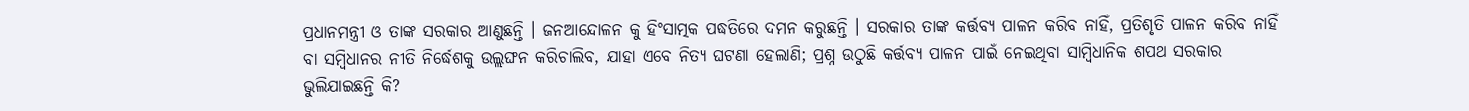ପ୍ରଧାନମନ୍ତ୍ରୀ ଓ ତାଙ୍କ ସରକାର ଆଣୁଛନ୍ତି । ଜନଆନ୍ଦୋଳନ କୁ ହିଂସାତ୍ମକ ପଦ୍ଧତିରେ ଦମନ କରୁଛନ୍ତି । ସରକାର ତାଙ୍କ କର୍ତ୍ତବ୍ୟ ପାଳନ କରିବ ନାହିଁ, ପ୍ରତିଶୃତି ପାଳନ କରିବ ନାହିଁ ବା ସମ୍ବିଧାନର ନୀତି ନିର୍ଦ୍ଧେଶକୁ ଉଲ୍ଲଙ୍ଘନ କରିଚାଲିବ, ଯାହା ଏବେ ନିତ୍ୟ ଘଟଣା ହେଲାଣି; ପ୍ରଶ୍ନ ଉଠୁଛି କର୍ତ୍ତବ୍ୟ ପାଳନ ପାଇଁ ନେଇଥିବା ସାମ୍ବିଧାନିକ ଶପଥ ସରକାର ଭୁଲିଯାଇଛନ୍ତି କି?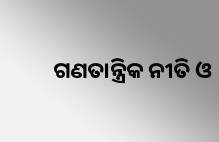ଗଣତାନ୍ତ୍ରିକ ନୀତି ଓ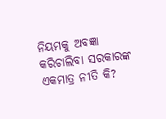ନିୟମକୁ ଅବଜ୍ଞା କରିଚାଲିବା ସରକାରଙ୍କ ଏକମାତ୍ର ନୀତି କି?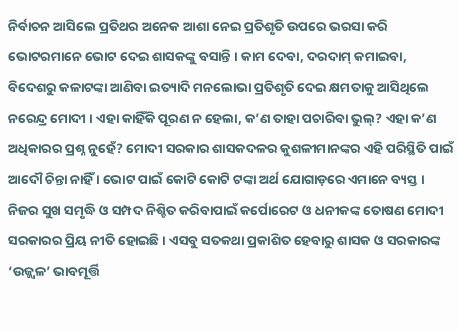ନିର୍ବାଚନ ଆସିଲେ ପ୍ରତିଥର ଅନେକ ଆଶା ନେଇ ପ୍ରତିଶୃତି ଉପରେ ଭରସା କରି ଭୋଟରମାନେ ଭୋଟ ଦେଇ ଶାସକଙ୍କୁ ବସାନ୍ତି । କାମ ଦେବା, ଦରଦାମ୍ କମାଇବା, ବିଦେଶରୁ କଳାଟଙ୍କା ଆଣିବା ଇତ୍ୟାଦି ମନଲୋଭା ପ୍ରତିଶୃତି ଦେଇ କ୍ଷମତାକୁ ଆସିଥିଲେ ନରେନ୍ଦ୍ର ମୋଦୀ । ଏହା କାହିଁକି ପୂରଣ ନ ହେଲା, କ’ଣ ତାହା ପଚାରିବା ଭୁଲ୍? ଏହା କ’ଣ ଅଧିକାରର ପ୍ରଶ୍ନ ନୁହେଁ? ମୋଦୀ ସରକାର ଶାସକଦଳର କୁଶଳୀମାନଙ୍କର ଏହି ପରିସ୍ଥିତି ପାଇଁ ଆଦୌ ଚିନ୍ତା ନାହିଁ । ଭୋଟ ପାଇଁ କୋଟି କୋଟି ଟଙ୍କା ଅର୍ଥ ଯୋଗାଡ଼ରେ ଏମାନେ ବ୍ୟସ୍ତ । ନିଜର ସୁଖ ସମୃଦ୍ଧି ଓ ସମ୍ପଦ ନିଶ୍ଚିତ କରିବାପାଇଁ କର୍ପୋରେଟ ଓ ଧନୀକଙ୍କ ତୋଷଣ ମୋଦୀ ସରକାରର ପ୍ରିୟ ନୀତି ହୋଇଛି । ଏସବୁ ସତକଥା ପ୍ରକାଶିତ ହେବାରୁ ଶାସକ ଓ ସରକାରଙ୍କ ‘ଉଜ୍ଜ୍ୱଳ’ ଭାବମୂର୍ତ୍ତି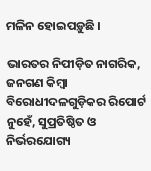ମଳିନ ହୋଇପଡ଼ୁଛି ।

ଭାରତର ନିପୀଡ଼ିତ ନାଗରିକ, ଜନଗଣ କିମ୍ବା ବିରୋଧୀଦଳଗୁଡ଼ିକର ରିପୋର୍ଟ ନୁହେଁ, ସୁପ୍ରତିଷ୍ଠିତ ଓ ନିର୍ଭରଯୋଗ୍ୟ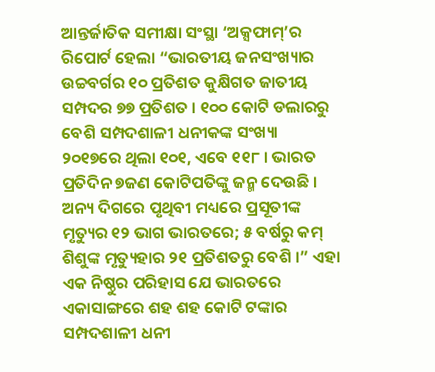ଆନ୍ତର୍ଜାତିକ ସମୀକ୍ଷା ସଂସ୍ଥା ‘ଅକ୍ସଫାମ୍’ର ରିପୋର୍ଟ ହେଲା “ଭାରତୀୟ ଜନସଂଖ୍ୟାର ଉଚ୍ଚବର୍ଗର ୧୦ ପ୍ରତିଶତ କୁକ୍ଷିଗତ ଜାତୀୟ ସମ୍ପଦର ୭୭ ପ୍ରତିଶତ । ୧୦୦ କୋଟି ଡଲାରରୁ ବେଶି ସମ୍ପଦଶାଳୀ ଧନୀକଙ୍କ ସଂଖ୍ୟା ୨୦୧୭ରେ ଥିଲା ୧୦୧, ଏବେ ୧୧୮ । ଭାରତ ପ୍ରତିଦିନ ୭ଜଣ କୋଟିପତିଙ୍କୁ ଜନ୍ମ ଦେଉଛି । ଅନ୍ୟ ଦିଗରେ ପୃଥିବୀ ମଧ୍ୟରେ ପ୍ରସୂତୀଙ୍କ ମୃତ୍ୟୁର ୧୨ ଭାଗ ଭାରତରେ; ୫ ବର୍ଷରୁ କମ୍ ଶିଶୁଙ୍କ ମୃତ୍ୟୁହାର ୨୧ ପ୍ରତିଶତରୁ ବେଶି ।” ଏହା ଏକ ନିଷ୍ଠୁର ପରିହାସ ଯେ ଭାରତରେ ଏକାସାଙ୍ଗରେ ଶହ ଶହ କୋଟି ଟଙ୍କାର ସମ୍ପଦଶାଳୀ ଧନୀ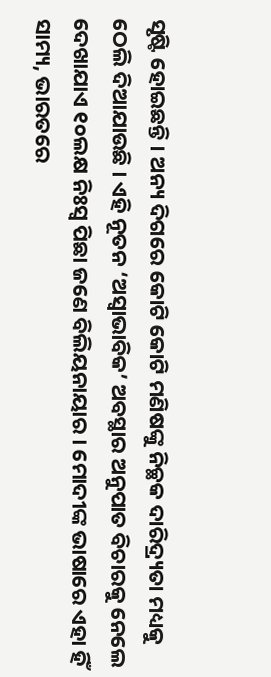ସୃଷ୍ଟି ହୋଇଛନ୍ତି । ଅନ୍ୟ ଦିଗରେ କୋଟି କୋଟି ମଣିଷଙ୍କୁ ନିଚ୍ଛକ ଦାରିଦ୍ର୍ୟତା ମଧ୍ୟକୁ ଠେଲି ଦିଆଯାଉଛି । ଏହି ନୂତନ ‘ଅସ୍ୱାଭାବିକ’ ଅବସ୍ଥାର ଅନୁପାତ ବିଚାରକୁ ନେଲେ ଦେଖାଯାଏ ୧୦ଲକ୍ଷ ନିଃସ୍ୱ ପିଛା ଜଣେ ବିଲିୟନାୟାର । ମୋଦୀଙ୍କ ଭାଷାରେ ଏହା ହିଁ ସାମ୍ୟ, ଭାରତରେ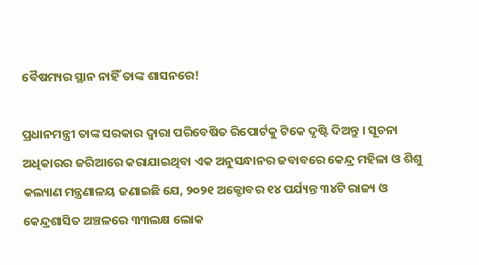ବୈଷମ୍ୟର ସ୍ଥାନ ନାହିଁ ତାଙ୍କ ଶାସନରେ!

ପ୍ରଧାନମନ୍ତ୍ରୀ ତାଙ୍କ ସରକାର ଦ୍ୱାରା ପରିବେଷିତ ରିପୋର୍ଟକୁ ଟିକେ ଦୃଷ୍ଟି ଦିଅନ୍ତୁ । ସୂଚନା ଅଧିକାରର ଜରିଆରେ କରାଯାଇଥିବା ଏକ ଅନୁସନ୍ଧାନର ଜବାବରେ କେନ୍ଦ୍ର ମହିଳା ଓ ଶିଶୁ କଲ୍ୟାଣ ମନ୍ତ୍ରଣାଳୟ ଜଣାଇଛି ଯେ, ୨୦୨୧ ଅକ୍ଟୋବର ୧୪ ପର୍ଯ୍ୟନ୍ତ ୩୪ଟି ରାଜ୍ୟ ଓ କେନ୍ଦ୍ରଶାସିତ ଅଞ୍ଚଳରେ ୩୩ଲକ୍ଷ ଲୋକ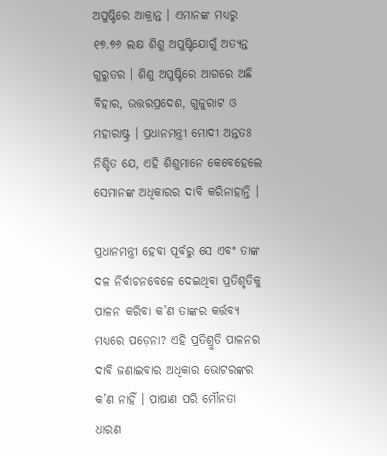ଅପୁଷ୍ଟିରେ ଆକ୍ରାନ୍ତ । ଏମାନଙ୍କ ମଧ୍ୟରୁ ୧୭.୭୬ ଲକ୍ଷ ଶିଶୁ ଅପୁଷ୍ଟିଯୋଗୁଁ ଅତ୍ୟନ୍ତ ଗୁରୁତର । ଶିଶୁ ଅପୁଷ୍ଟିରେ ଆଗରେ ଅଛି ବିହାର, ଉତ୍ତରପ୍ରଦେଶ, ଗୁଜୁରାଟ ଓ ମହାରାଷ୍ଟ୍ର । ପ୍ରଧାନମନ୍ତ୍ରୀ ମୋଦୀ ଅନ୍ତତଃ ନିଶ୍ଚିତ ଯେ, ଏହି ଶିଶୁମାନେ କେବେହେଲେ ସେମାନଙ୍କ ଅଧିକାରର ଦାବି କରିନାହାନ୍ତି ।

ପ୍ରଧାନମନ୍ତ୍ରୀ ହେବା ପୂର୍ବରୁ ସେ ଏବଂ ତାଙ୍କ ଦଳ ନିର୍ବାଚନବେଳେ ଦେଇଥିବା ପ୍ରତିଶୃତିକୁ ପାଳନ କରିବା କ’ଣ ତାଙ୍କର କର୍ତ୍ତବ୍ୟ ମଧ୍ୟରେ ପଡ଼େନା? ଏହି ପ୍ରତିଶ୍ରୁତି ପାଳନର ଦାବି ଜଣାଇବାର ଅଧିକାର ଭୋଟରଙ୍କର କ’ଣ ନାହିଁ । ପାଷାଣ ପରି ମୌନତା ଧାରଣ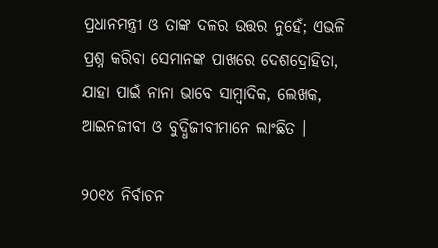ପ୍ରଧାନମନ୍ତ୍ରୀ ଓ ତାଙ୍କ ଦଳର ଉତ୍ତର ନୁହେଁ; ଏଭଳି ପ୍ରଶ୍ନ କରିବା ସେମାନଙ୍କ ପାଖରେ ଦେଶଦ୍ରୋହିତା, ଯାହା ପାଇଁ ନାନା ଭାବେ ସାମ୍ବାଦିକ, ଲେଖକ, ଆଇନଜୀବୀ ଓ ବୁଦ୍ଧିଜୀବୀମାନେ ଲାଂଛିତ ।

୨୦୧୪ ନିର୍ବାଚନ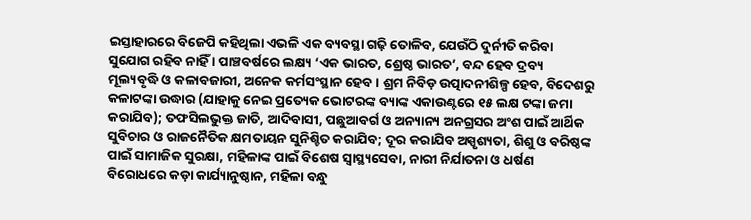ଇସ୍ତାହାରରେ ବିଜେପି କହିଥିଲା ଏଭଳି ଏକ ବ୍ୟବସ୍ଥା ଗଢ଼ି ତୋଳିବ, ଯେଉଁଠି ଦୁର୍ନୀତି କରିବା ସୁଯୋଗ ରହିବ ନାହିଁ । ପାଞ୍ଚବର୍ଷରେ ଲକ୍ଷ୍ୟ ‘ଏକ ଭାରତ, ଶ୍ରେଷ୍ଠ ଭାରତ’, ବନ୍ଦ ହେବ ଦ୍ରବ୍ୟ ମୂଲ୍ୟବୃଦ୍ଧି ଓ କଳାବଜାରୀ, ଅନେକ କର୍ମସଂସ୍ଥାନ ହେବ । ଶ୍ରମ ନିବିଡ଼ ଉତ୍ପାଦନୀଶିଳ୍ପ ହେବ, ବିଦେଶରୁ କଳାଟଙ୍କା ଉଦ୍ଧାର (ଯାହାକୁ ନେଇ ପ୍ରତ୍ୟେକ ଭୋଟରଙ୍କ ବ୍ୟାଙ୍କ ଏକାଉଣ୍ଟରେ ୧୫ ଲକ୍ଷ ଟଙ୍କା ଜମା କରାଯିବ); ତଫସିଲଭୁକ୍ତ ଜାତି, ଆଦିବାସୀ, ପଛୁଆବର୍ଗ ଓ ଅନ୍ୟାନ୍ୟ ଅନଗ୍ରସର ଅଂଶ ପାଇଁ ଆର୍ଥିକ ସୁବିଚାର ଓ ରାଜନୈତିକ କ୍ଷମତାୟନ ସୁନିଶ୍ଚିତ କରାଯିବ; ଦୂର କରାଯିବ ଅସ୍ପୃଶ୍ୟତା, ଶିଶୁ ଓ ବରିଷ୍ଠଙ୍କ ପାଇଁ ସାମାଜିକ ସୁରକ୍ଷା, ମହିଳାଙ୍କ ପାଇଁ ବିଶେଷ ସ୍ୱାସ୍ଥ୍ୟସେବା, ନାରୀ ନିର୍ଯାତନା ଓ ଧର୍ଷଣ ବିରୋଧରେ କଡ଼ା କାର୍ଯ୍ୟାନୁଷ୍ଠାନ, ମହିଳା ବନ୍ଧୁ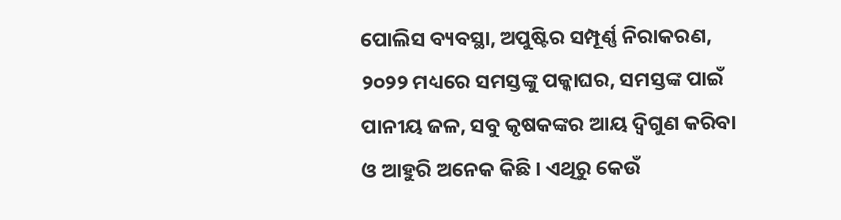ପୋଲିସ ବ୍ୟବସ୍ଥା, ଅପୁଷ୍ଟିର ସମ୍ପୂର୍ଣ୍ଣ ନିରାକରଣ, ୨୦୨୨ ମଧ୍ୟରେ ସମସ୍ତଙ୍କୁ ପକ୍କାଘର, ସମସ୍ତଙ୍କ ପାଇଁ ପାନୀୟ ଜଳ, ସବୁ କୃଷକଙ୍କର ଆୟ ଦ୍ୱିଗୁଣ କରିବା ଓ ଆହୁରି ଅନେକ କିଛି । ଏଥିରୁ କେଉଁ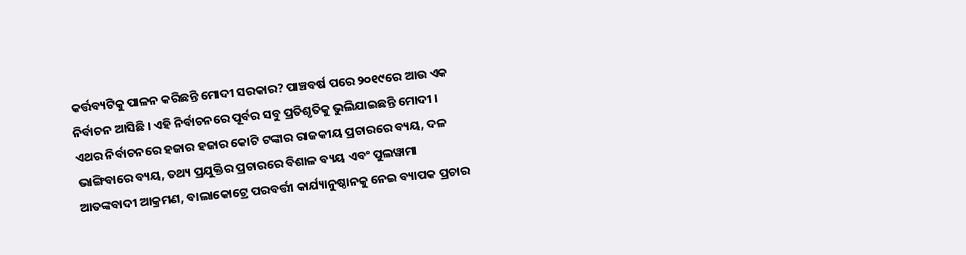କର୍ତ୍ତବ୍ୟଟିକୁ ପାଳନ କରିଛନ୍ତି ମୋଦୀ ସରକାର? ପାଞ୍ଚବର୍ଷ ପରେ ୨୦୧୯ରେ ଆଉ ଏକ ନିର୍ବାଚନ ଆସିଛି । ଏହି ନିର୍ବାଚନରେ ପୂର୍ବର ସବୁ ପ୍ରତିଶୃତିକୁ ଭୁଲିଯାଇଛନ୍ତି ମୋଦୀ । ଏଥର ନିର୍ବାଚନରେ ହଜାର ହଜାର କୋଟି ଟଙ୍କାର ରାଜକୀୟ ପ୍ରଚାରରେ ବ୍ୟୟ, ଦଳ ଭାଙ୍ଗିବାରେ ବ୍ୟୟ, ତଥ୍ୟ ପ୍ରଯୁକ୍ତିର ପ୍ରଚାରରେ ବିଶାଳ ବ୍ୟୟ ଏବଂ ପୁଲୱାମା ଆତଙ୍କବାଦୀ ଆକ୍ରମଣ, ବାଲାକୋଟ୍ରେ ପରବର୍ତ୍ତୀ କାର୍ଯ୍ୟାନୁଷ୍ଠାନକୁ ନେଇ ବ୍ୟାପକ ପ୍ରଚାର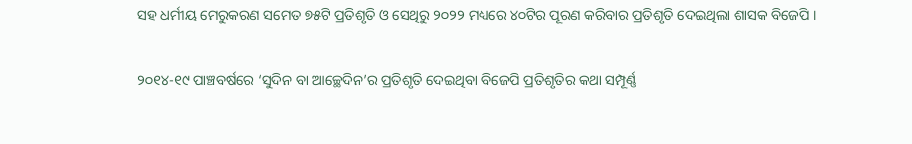ସହ ଧର୍ମୀୟ ମେରୁକରଣ ସମେତ ୭୫ଟି ପ୍ରତିଶୃତି ଓ ସେଥିରୁ ୨୦୨୨ ମଧ୍ୟରେ ୪୦ଟିର ପୂରଣ କରିବାର ପ୍ରତିଶୃତି ଦେଇଥିଲା ଶାସକ ବିଜେପି ।

୨୦୧୪-୧୯ ପାଞ୍ଚବର୍ଷରେ ‘ସୁଦିନ ବା ଆଚ୍ଛେଦିନ’ର ପ୍ରତିଶୃତି ଦେଇଥିବା ବିଜେପି ପ୍ରତିଶୃତିର କଥା ସମ୍ପୂର୍ଣ୍ଣ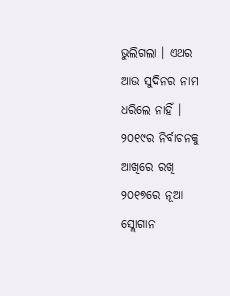ଭୁଲିଗଲା । ଏଥର ଆଉ ସୁଦିନର ନାମ ଧରିଲେ ନାହିଁ । ୨୦୧୯ର ନିର୍ବାଚନକୁ ଆଖିରେ ରଖି ୨୦୧୭ରେ ନୂଆ ସ୍ଲୋଗାନ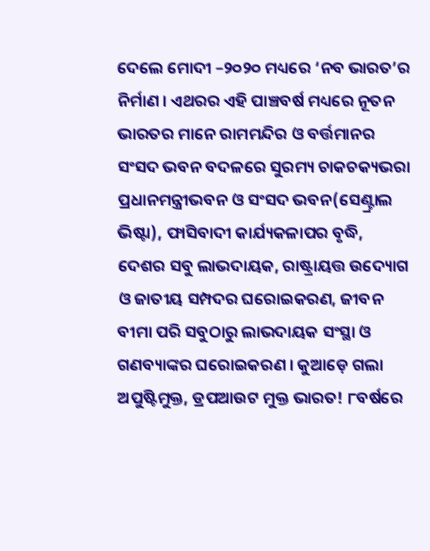ଦେଲେ ମୋଦୀ –୨୦୨୦ ମଧ୍ୟରେ ‘ନବ ଭାରତ’ର ନିର୍ମାଣ । ଏଥରର ଏହି ପାଞ୍ଚବର୍ଷ ମଧ୍ୟରେ ନୂତନ ଭାରତର ମାନେ ରାମମନ୍ଦିର ଓ ବର୍ତ୍ତମାନର ସଂସଦ ଭବନ ବଦଳରେ ସୁରମ୍ୟ ଚାକଚକ୍ୟଭରା ପ୍ରଧାନମନ୍ତ୍ରୀଭବନ ଓ ସଂସଦ ଭବନ(ସେଣ୍ଟ୍ରାଲ ଭିଷ୍ଟା), ଫାସିବାଦୀ କାର୍ଯ୍ୟକଳାପର ବୃଦ୍ଧି, ଦେଶର ସବୁ ଲାଭଦାୟକ, ରାଷ୍ଟ୍ରାୟତ୍ତ ଉଦ୍ୟୋଗ ଓ ଜାତୀୟ ସମ୍ପଦର ଘରୋଇକରଣ, ଜୀବନ ବୀମା ପରି ସବୁଠାରୁ ଲାଭଦାୟକ ସଂସ୍ଥା ଓ ଗଣବ୍ୟାଙ୍କର ଘରୋଇକରଣ । କୁଆଡ଼େ ଗଲା ଅପୁଷ୍ଟିମୁକ୍ତ, ଡ୍ରପଆଉଟ ମୁକ୍ତ ଭାରତ! ୮ବର୍ଷରେ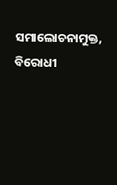ସମାଲୋଚନାମୁକ୍ତ, ବିରୋଧୀ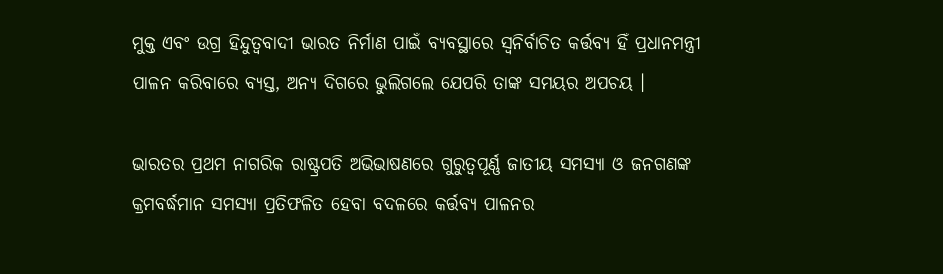ମୁକ୍ତ ଏବଂ ଉଗ୍ର ହିନ୍ଦୁତ୍ୱବାଦୀ ଭାରତ ନିର୍ମାଣ ପାଇଁ ବ୍ୟବସ୍ଥାରେ ସ୍ୱନିର୍ବାଚିତ କର୍ତ୍ତବ୍ୟ ହିଁ ପ୍ରଧାନମନ୍ତ୍ରୀ ପାଳନ କରିବାରେ ବ୍ୟସ୍ତ, ଅନ୍ୟ ଦିଗରେ ଭୁଲିଗଲେ ଯେପରି ତାଙ୍କ ସମୟର ଅପଚୟ ।

ଭାରତର ପ୍ରଥମ ନାଗରିକ ରାଷ୍ଟ୍ରପତି ଅଭିଭାଷଣରେ ଗୁରୁତ୍ୱପୂର୍ଣ୍ଣ ଜାତୀୟ ସମସ୍ୟା ଓ ଜନଗଣଙ୍କ କ୍ରମବର୍ଦ୍ଧମାନ ସମସ୍ୟା ପ୍ରତିଫଳିତ ହେବା ବଦଳରେ କର୍ତ୍ତବ୍ୟ ପାଳନର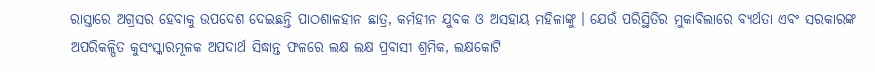ରାସ୍ତାରେ ଅଗ୍ରସର ହେବାକୁ ଉପଦେଶ ଦେଇଛନ୍ତି ପାଠଶାଳହୀନ ଛାତ୍ର, କର୍ମହୀନ ଯୁବକ ଓ ଅସହାୟ ମହିଳାଙ୍କୁ । ଯେଉଁ ପରିସ୍ଥିତିର ମୁକାବିଲାରେ ବ୍ୟର୍ଥତା ଏବଂ ସରକାରଙ୍କ ଅପରିକଳ୍ପିତ କୁସଂସ୍କାରମୂଳକ ଅପଦାର୍ଥ ସିଦ୍ଧାନ୍ତ ଫଳରେ ଲକ୍ଷ ଲକ୍ଷ ପ୍ରବାସୀ ଶ୍ରମିକ, ଲକ୍ଷକୋଟି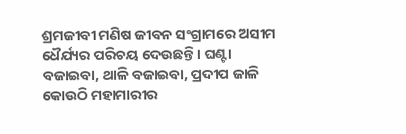ଶ୍ରମଜୀବୀ ମଣିଷ ଜୀବନ ସଂଗ୍ରାମରେ ଅସୀମ ଧୈର୍ଯ୍ୟର ପରିଚୟ ଦେଉଛନ୍ତି । ଘଣ୍ଟା ବଜାଇବା, ଥାଳି ବଜାଇବା, ପ୍ରଦୀପ ଜାଳି କୋଉଠି ମହାମାରୀର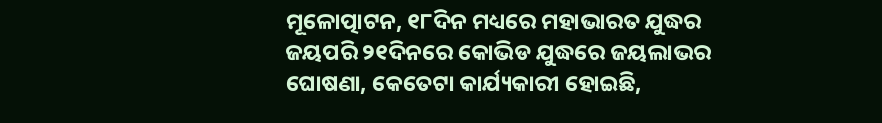ମୂଳୋତ୍ପାଟନ, ୧୮ଦିନ ମଧ୍ୟରେ ମହାଭାରତ ଯୁଦ୍ଧର ଜୟପରି ୨୧ଦିନରେ କୋଭିଡ ଯୁଦ୍ଧରେ ଜୟଲାଭର ଘୋଷଣା, କେତେଟା କାର୍ଯ୍ୟକାରୀ ହୋଇଛି,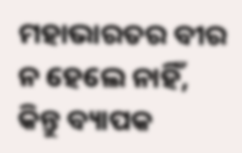ମହାଭାରତର ବୀର ନ ହେଲେ ନାହିଁ, କିନ୍ତୁ ବ୍ୟାପକ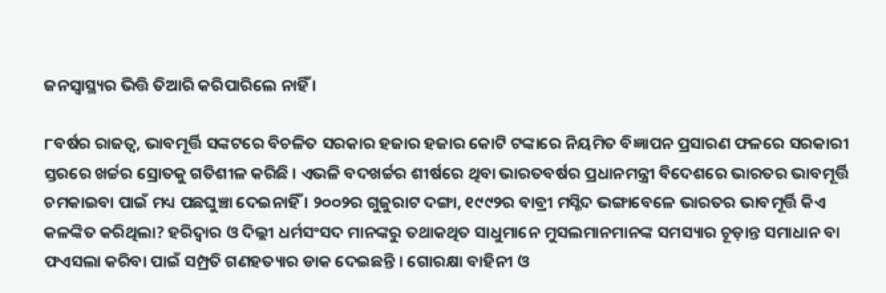ଜନସ୍ୱାସ୍ଥ୍ୟର ଭିତ୍ତି ତିଆରି କରିପାରିଲେ ନାହିଁ ।

୮ବର୍ଷର ରାଜତ୍ୱ, ଭାବମୂର୍ତ୍ତି ସଙ୍କଟରେ ବିଚଳିତ ସରକାର ହଜାର ହଜାର କୋଟି ଟଙ୍କାରେ ନିୟମିତ ବିଜ୍ଞାପନ ପ୍ରସାରଣ ଫଳରେ ସରକାରୀ ସ୍ତରରେ ଖର୍ଚ୍ଚର ସ୍ରୋତକୁ ଗତିଶୀଳ କରିଛି । ଏଭଳି ବଦଖର୍ଚ୍ଚର ଶୀର୍ଷରେ ଥିବା ଭାରତବର୍ଷର ପ୍ରଧାନମନ୍ତ୍ରୀ ବିଦେଶରେ ଭାରତର ଭାବମୂର୍ତ୍ତି ଚମକାଇବା ପାଇଁ ମଧ୍ୟ ପଛଘୁଞ୍ଚା ଦେଇନାହିଁ । ୨୦୦୨ର ଗୁଜୁରାଟ ଦଙ୍ଗା, ୧୯୯୨ର ବାବ୍ରୀ ମସ୍ଜିଦ ଭଙ୍ଗାବେଳେ ଭାରତର ଭାବମୂର୍ତ୍ତି କିଏ କଳଙ୍କିତ କରିଥିଲା? ହରିଦ୍ୱାର ଓ ଦିଲ୍ଲୀ ଧର୍ମସଂସଦ ମାନଙ୍କରୁ ତଥାକଥିତ ସାଧୁମାନେ ମୁସଲମାନମାନଙ୍କ ସମସ୍ୟାର ଚୂଡ଼ାନ୍ତ ସମାଧାନ ବା ଫଏସଲା କରିବା ପାଇଁ ସମ୍ପ୍ରତି ଗଣହତ୍ୟାର ଡାକ ଦେଇଛନ୍ତି । ଗୋରକ୍ଷା ବାହିନୀ ଓ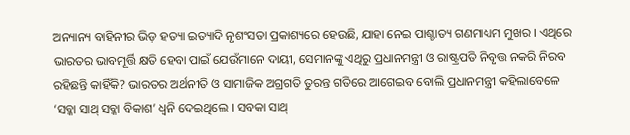ଅନ୍ୟାନ୍ୟ ବାହିନୀର ଭିଡ଼ ହତ୍ୟା ଇତ୍ୟାଦି ନୃଶଂସତା ପ୍ରକାଶ୍ୟରେ ହେଉଛି, ଯାହା ନେଇ ପାଶ୍ଚାତ୍ୟ ଗଣମାଧ୍ୟମ ମୁଖର । ଏଥିରେ ଭାରତର ଭାବମୂର୍ତ୍ତି କ୍ଷତି ହେବା ପାଇଁ ଯେଉଁମାନେ ଦାୟୀ, ସେମାନଙ୍କୁ ଏଥିରୁ ପ୍ରଧାନମନ୍ତ୍ରୀ ଓ ରାଷ୍ଟ୍ରପତି ନିବୃତ୍ତ ନକରି ନିରବ ରହିଛନ୍ତି କାହିଁକି? ଭାରତର ଅର୍ଥନୀତି ଓ ସାମାଜିକ ଅଗ୍ରଗତି ତୁରନ୍ତ ଗତିରେ ଆଗେଇବ ବୋଲି ପ୍ରଧାନମନ୍ତ୍ରୀ କହିଲାବେଳେ ‘ସବ୍କା ସାଥ୍ ସବ୍କା ବିକାଶ’ ଧ୍ୱନି ଦେଇଥିଲେ । ସବକା ସାଥ୍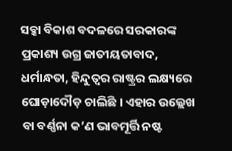ସବ୍କା ବିକାଶ ବଦଳରେ ସରକାରଙ୍କ ପ୍ରକାଶ୍ୟ ଉଗ୍ର ଜାତୀୟତାବାଦ, ଧର୍ମାନ୍ଧତା, ହିନ୍ଦୁତ୍ୱର ରାଷ୍ଟ୍ରର ଲକ୍ଷ୍ୟରେ ଘୋଡ଼ାଦୌଡ଼ ଚାଲିଛି । ଏହାର ଉଲ୍ଲେଖ ବା ବର୍ଣ୍ଣନା କ’ଣ ଭାବମୂର୍ତ୍ତି ନଷ୍ଟ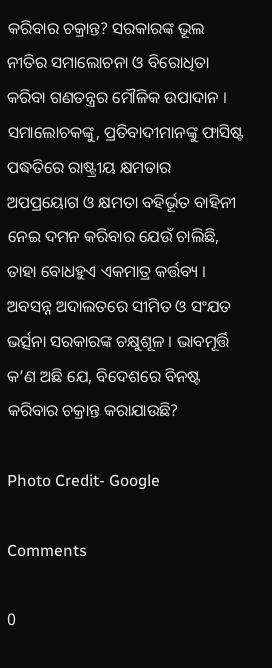କରିବାର ଚକ୍ରାନ୍ତ? ସରକାରଙ୍କ ଭୂଲ ନୀତିର ସମାଲୋଚନା ଓ ବିରୋଧିତା କରିବା ଗଣତନ୍ତ୍ରର ମୌଳିକ ଉପାଦାନ । ସମାଲୋଚକଙ୍କୁ, ପ୍ରତିବାଦୀମାନଙ୍କୁ ଫାସିଷ୍ଟ ପଦ୍ଧତିରେ ରାଷ୍ଟ୍ରୀୟ କ୍ଷମତାର ଅପପ୍ରୟୋଗ ଓ କ୍ଷମତା ବହିର୍ଭୂତ ବାହିନୀ ନେଇ ଦମନ କରିବାର ଯେଉଁ ଚାଲିଛି, ତାହା ବୋଧହୁଏ ଏକମାତ୍ର କର୍ତ୍ତବ୍ୟ । ଅବସନ୍ନ ଅଦାଲତରେ ସୀମିତ ଓ ସଂଯତ ଭର୍ତ୍ସନା ସରକାରଙ୍କ ଚକ୍ଷୁଶୂଳ । ଭାବମୂର୍ତ୍ତି କ’ଣ ଅଛି ଯେ, ବିଦେଶରେ ବିନଷ୍ଟ କରିବାର ଚକ୍ରାନ୍ତ କରାଯାଉଛି?

Photo Credit- Google

Comments

0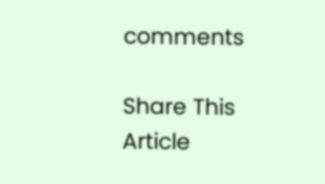comments

Share This Article